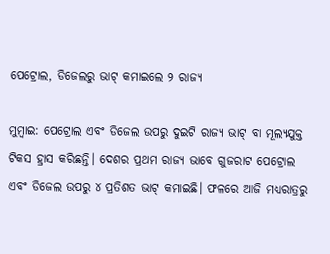ପେଟ୍ରୋଲ, ଡିଜେଲରୁ ଭାଟ୍‌ କମାଇଲେ ୨ ରାଜ୍ୟ

ମୁମ୍ବାଇ: ପେଟ୍ରୋଲ ଏବଂ ଡିଜେଲ ଉପରୁ ଦୁଇଟି ରାଜ୍ୟ ଭାଟ୍‌ ବା ମୂଲ୍ୟଯୁକ୍ତ ଟିକସ ହ୍ରାସ କରିଛନ୍ତି। ଦେଶର ପ୍ରଥମ ରାଜ୍ୟ ଭାବେ ଗୁଜରାଟ ପେଟ୍ରୋଲ ଏବଂ ଡିଜେଲ ଉପରୁ ୪ ପ୍ରତିଶତ ଭାଟ୍‌ କମାଇଛି। ଫଳରେ ଆଜି ମଧ୍ୟରାତ୍ରରୁ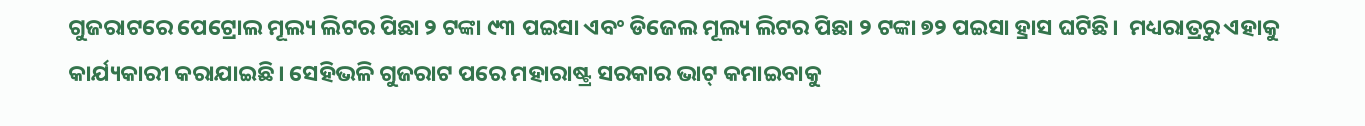ଗୁଜରାଟରେ ପେଟ୍ରୋଲ ମୂଲ୍ୟ ଲିଟର ପିଛା ୨ ଟଙ୍କା ୯୩ ପଇସା ଏବଂ ଡିଜେଲ ମୂଲ୍ୟ ଲିଟର ପିଛା ୨ ଟଙ୍କା ୭୨ ପଇସା ହ୍ରାସ ଘଟିଛି।  ମଧ୍ୟରାତ୍ରରୁ ଏହାକୁ କାର୍ଯ୍ୟକାରୀ କରାଯାଇଛି। ସେହିଭଳି ଗୁଜରାଟ ପରେ ମହାରାଷ୍ଟ୍ର ସରକାର ଭାଟ୍‌ କମାଇବାକୁ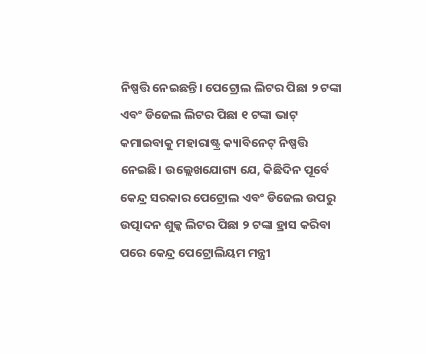ନିଷ୍ପତ୍ତି ନେଇଛନ୍ତି। ପେଟ୍ରୋଲ ଲିଟର ପିଛା ୨ ଟଙ୍କା ଏବଂ ଡିଜେଲ ଲିଟର ପିଛା ୧ ଟଙ୍କା ଭାଟ୍‌ କମାଇବାକୁ ମହାରାଷ୍ଟ୍ର କ୍ୟାବିନେଟ୍‌ ନିଷ୍ପତ୍ତି ନେଇଛି। ଉଲ୍ଲେଖଯୋଗ୍ୟ ଯେ, କିଛିଦିନ ପୂର୍ବେ କେନ୍ଦ୍ର ସରକାର ପେଟ୍ରୋଲ ଏବଂ ଡିଜେଲ ଉପରୁ ଉତ୍ପାଦନ ଶୁଳ୍କ ଲିଟର ପିଛା ୨ ଟଙ୍କା ହ୍ରାସ କରିବା ପରେ କେନ୍ଦ୍ର ପେଟ୍ରୋଲିୟମ ମନ୍ତ୍ରୀ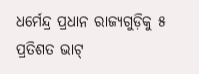ଧର୍ମେନ୍ଦ୍ର ପ୍ରଧାନ ରାଜ୍ୟଗୁଡ଼ିକୁ ୫ ପ୍ରତିଶତ ଭାଟ୍‌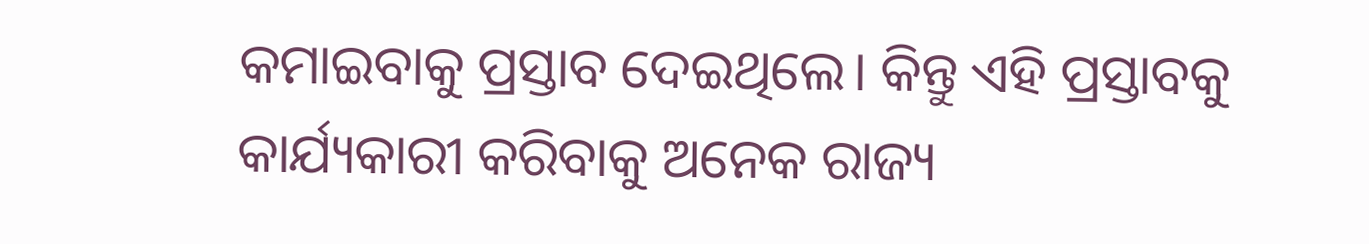କମାଇବାକୁ ପ୍ରସ୍ତାବ ଦେଇଥିଲେ। କିନ୍ତୁ ଏହି ପ୍ରସ୍ତାବକୁ କାର୍ଯ୍ୟକାରୀ କରିବାକୁ ଅନେକ ରାଜ୍ୟ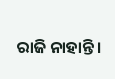ରାଜି ନାହାନ୍ତି।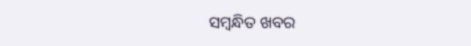ସମ୍ବନ୍ଧିତ ଖବର